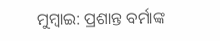ମୁମ୍ବାଇ: ପ୍ରଶାନ୍ତ ବର୍ମାଙ୍କ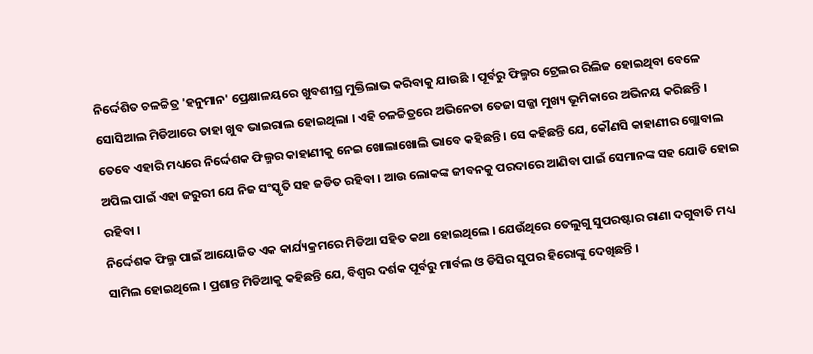ନିର୍ଦ୍ଦେଶିତ ଚଳଚ୍ଚିତ୍ର 'ହନୁମାନ' ପ୍ରେକ୍ଷାଳୟରେ ଖୁବଶୀଘ୍ର ମୁକ୍ତିଲାଭ କରିବାକୁ ଯାଉଛି । ପୂର୍ବରୁ ଫିଲ୍ମର ଟ୍ରେଲର ରିଲିଜ ହୋଇଥିବା ବେଳେ ସୋସିଆଲ ମିଡିଆରେ ତାହା ଖୁବ ଭାଇରାଲ ହୋଇଥିଲା । ଏହି ଚଳଚ୍ଚିତ୍ରରେ ଅଭିନେତା ତେଜା ସଜ୍ଜା ମୁଖ୍ୟ ଭୂମିକାରେ ଅଭିନୟ କରିଛନ୍ତି । ତେବେ ଏହାରି ମଧ୍ୟରେ ନିର୍ଦ୍ଦେଶକ ଫିଲ୍ମର କାହାଣୀକୁ ନେଇ ଖୋଲାଖୋଲି ଭାବେ କହିଛନ୍ତି । ସେ କହିଛନ୍ତି ଯେ, କୌଣସି କାହାଣୀର ଗ୍ଲୋବାଲ ଅପିଲ ପାଇଁ ଏହା ଜରୁରୀ ଯେ ନିଜ ସଂସ୍କୃତି ସହ ଜଡିତ ରହିବା । ଆଉ ଲୋକଙ୍କ ଜୀବନକୁ ପରଦାରେ ଆଣିବା ପାଇଁ ସେମାନଙ୍କ ସହ ଯୋଡି ହୋଇ ରହିବା ।
ନିର୍ଦ୍ଦେଶକ ଫିଲ୍ମ ପାଇଁ ଆୟୋଜିତ ଏକ କାର୍ଯ୍ୟକ୍ରମରେ ମିଡିଆ ସହିତ କଥା ହୋଇଥିଲେ । ଯେଉଁଥିରେ ତେଲୁଗୁ ସୁପରଷ୍ଟାର ରାଣା ଦଗୁବାତି ମଧ୍ୟ ସାମିଲ ହୋଇଥିଲେ । ପ୍ରଶାନ୍ତ ମିଡିଆକୁ କହିଛନ୍ତି ଯେ, ବିଶ୍ବର ଦର୍ଶକ ପୂର୍ବରୁ ମାର୍ବଲ ଓ ଡିସିର ସୁପର ହିରୋଙ୍କୁ ଦେଖିଛନ୍ତି ।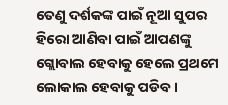ତେଣୁ ଦର୍ଶକଙ୍କ ପାଇଁ ନୂଆ ସୁପର ହିରୋ ଆଣିବା ପାଇଁ ଆପଣଙ୍କୁ ଗ୍ଲୋବାଲ ହେବାକୁ ହେଲେ ପ୍ରଥମେ ଲୋକାଲ ହେବାକୁ ପଡିବ ।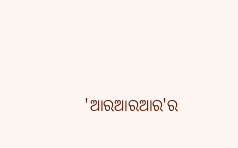'ଆରଆରଆର'ର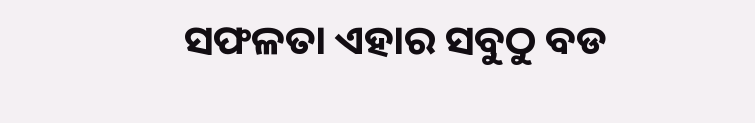ସଫଳତା ଏହାର ସବୁଠୁ ବଡ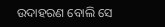ଉଦାହରଣ ବୋଲି ସେ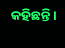କହିଛନ୍ତି ।